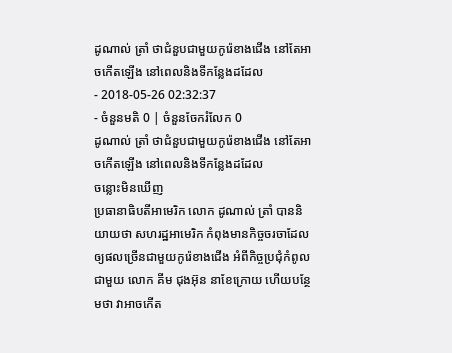ដូណាល់ ត្រាំ ថាជំនួបជាមួយកូរ៉េខាងជើង នៅតែអាចកើតឡើង នៅពេលនិងទីកន្លែងដដែល
- 2018-05-26 02:32:37
- ចំនួនមតិ 0 | ចំនួនចែករំលែក 0
ដូណាល់ ត្រាំ ថាជំនួបជាមួយកូរ៉េខាងជើង នៅតែអាចកើតឡើង នៅពេលនិងទីកន្លែងដដែល
ចន្លោះមិនឃើញ
ប្រធានាធិបតីអាមេរិក លោក ដូណាល់ ត្រាំ បាននិយាយថា សហរដ្ឋអាមេរិក កំពុងមានកិច្ចចរចាដែលឲ្យផលច្រើនជាមួយកូរ៉េខាងជើង អំពីកិច្ចប្រជុំកំពូលជាមួយ លោក គីម ជុងអ៊ុន នាខែក្រោយ ហើយបន្ថែមថា វាអាចកើត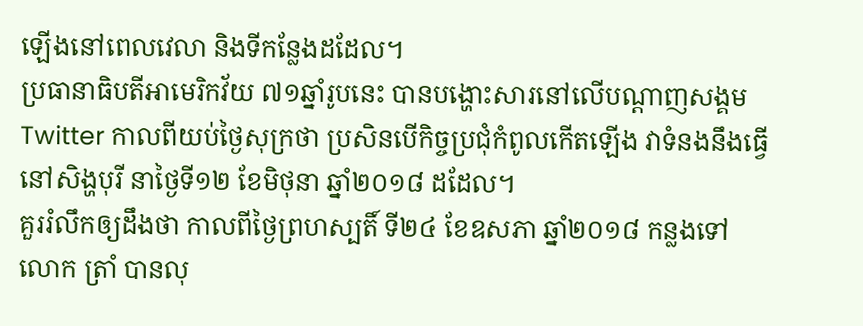ឡើងនៅពេលវេលា និងទីកន្លែងដដែល។
ប្រធានាធិបតីអាមេរិកវ័យ ៧១ឆ្នាំរូបនេះ បានបង្ហោះសារនៅលើបណ្ដាញសង្គម Twitter កាលពីយប់ថ្ងៃសុក្រថា ប្រសិនបើកិច្ចប្រជុំកំពូលកើតឡើង វាទំនងនឹងធ្វើនៅសិង្ហបុរី នាថ្ងៃទី១២ ខែមិថុនា ឆ្នាំ២០១៨ ដដែល។
គួររំលឹកឲ្យដឹងថា កាលពីថ្ងៃព្រហស្បតិ៍ ទី២៤ ខែឧសភា ឆ្នាំ២០១៨ កន្លងទៅ លោក ត្រាំ បានលុ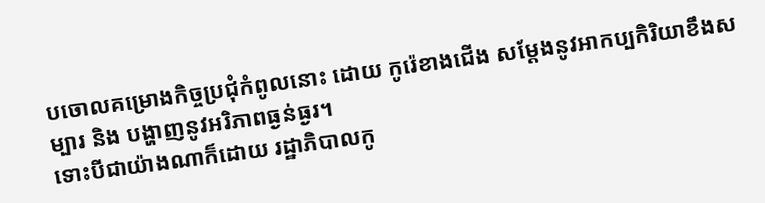បចោលគម្រោងកិច្ចប្រជុំកំពូលនោះ ដោយ កូរ៉េខាងជើង សម្ដែងនូវអាកប្បកិរិយាខឹងសម្បារ និង បង្ហាញនូវអរិភាពធ្ងន់ធ្ងរ។
ទោះបីជាយ៉ាងណាក៏ដោយ រដ្ឋាភិបាលកូ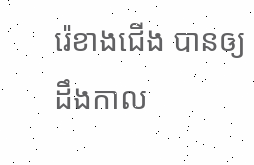រ៉េខាងជើង បានឲ្យដឹងកាល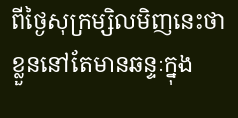ពីថ្ងៃសុក្រម្សិលមិញនេះថា ខ្លួននៅតែមានឆន្ទៈក្នុង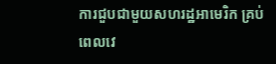ការជួបជាមួយសហរដ្ឋអាមេរិក គ្រប់ពេលវេ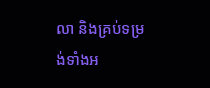លា និងគ្រប់ទម្រង់ទាំងអ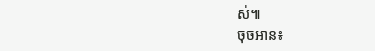ស់៕
ចុចអាន៖